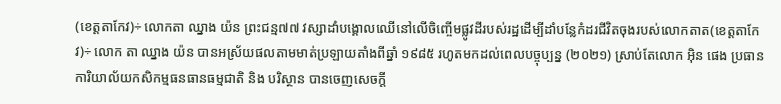(ខេត្តតាកែវ)÷ លោកតា ឈ្នាង យ៉ន ព្រះជន្ម៧៧ វស្សាដាំបង្គោលឈេីនៅលេីចិញ្ចេីមផ្លូវដីរបស់រដ្ឋដេីម្បីដាំបន្លែកំដរជីវិតចុងរបស់លោកតាត(ខេត្តតាកែវ)÷ លោក តា ឈ្នាង យ៉ន បានអស្រ័យផលតាមមាត់ប្រឡាយតាំងពីឆ្នាំ ១៩៨៥ រហូតមកដល់ពេលបច្ចុប្បន្ន (២០២១) ស្រាប់តែលោក អុិន ផេង ប្រធានការិយាល័យកសិកម្មធនធានធម្មជាតិ និង បរិស្ថាន បានចេញសេចក្តី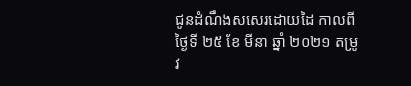ជូនដំណឹងសសេរដោយដៃ កាលពីថ្ងៃទី ២៥ ខែ មីនា ឆ្នាំ ២០២១ តម្រូវ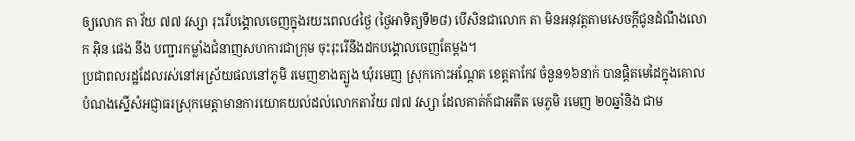ឲ្យលោក តា វ័យ ៧៧ វស្សា រុះរើបង្គោលចេញក្នុងរយះពេល៤ថ្ងៃ (ថ្ងៃអាទិត្យទី២៨) បើសិនជាលោក តា មិនអនុវត្តតាមសេចក្តីជូនដំណឹងលោក អុិន ផេង នឹង បញ្ជារកម្លាំងជំនាញសហការជាក្រុម ចុះរុះរើនឹងដកបង្គោលចេញតែម្តង។
ប្រជាពលរដ្ឋដែលរស់នៅអស្រ័យផលនៅភូមិ រមេញខាងត្បូង ឃុំរមេញ ស្រុកកោះអណ្តែត ខេត្តតាកែវ ចំនួន១៦នាក់ បានផ្តិតមេដៃក្នុងគោលបំណងស្នើសំអជ្ញាធរស្រុកមេត្តាមានការយោគយល់ដល់លោកតាវ័យ ៧៧ វស្សា ដែលគាត់ក៍ជាអតីត មេភូមិ រមេញ ២០ឆ្នាំនិង ជាម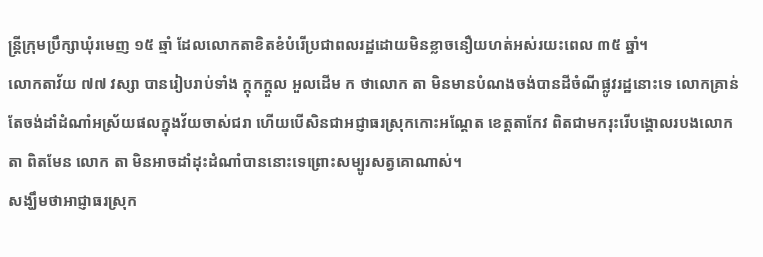ន្ត្រីក្រុមប្រឹក្សាឃុំរមេញ ១៥ ឆ្មាំ ដែលលោកតាខិតខំបំរើប្រជាពលរដ្ឋដោយមិនខ្លាចនឿយហត់អស់រយះពេល ៣៥ ឆ្នាំ។
លោកតាវ័យ ៧៧ វស្សា បានរៀបរាប់ទាំង ក្តុកក្តួល អួលដើម ក ថាលោក តា មិនមានបំណងចង់បានដីចំណីផ្លូវរដ្ឋនោះទេ លោកគ្រាន់តែចង់ដាំដំណាំអស្រ័យផលក្នុងវ័យចាស់ជរា ហើយបើសិនជាអជ្ញាធរស្រុកកោះអណ្តែត ខេត្តតាកែវ ពិតជាមករុះរើបង្គោលរបងលោក តា ពិតមែន លោក តា មិនអាចដាំដុះដំណាំបាននោះទេព្រោះសម្បូរសត្វគោណាស់។
សង្ឃឹមថាអាជ្ញាធរស្រុក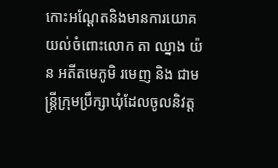កោះអណ្តែតនិងមានការយោគយល់ចំពោះលោក តា ឈ្នាង យ៉ន អតីតមេភូមិ រមេញ និង ជាមន្ត្រីក្រុមប្រឹក្សាឃុំដែលចូលនិវត្ត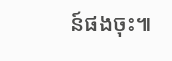ន៍ផងចុះ៕